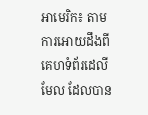អាមេរិក៖ តាមការអោយដឹងពីគេហទំព័រដេលីមែល ដែលបាន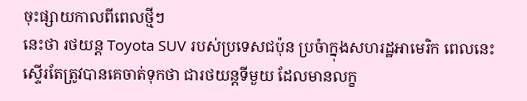ចុះផ្សាយកាលពីពេលថ្មីៗ
នេះថា រថយន្ដ Toyota SUV របស់ប្រទេសជប៉ុន ប្រចំាក្នុងសហរដ្ឋអាមេរិក ពេលនេះ
ស្ទើរតែត្រូវបានគេចាត់ទុកថា ជារថយន្ដទីមួយ ដែលមានលក្ខ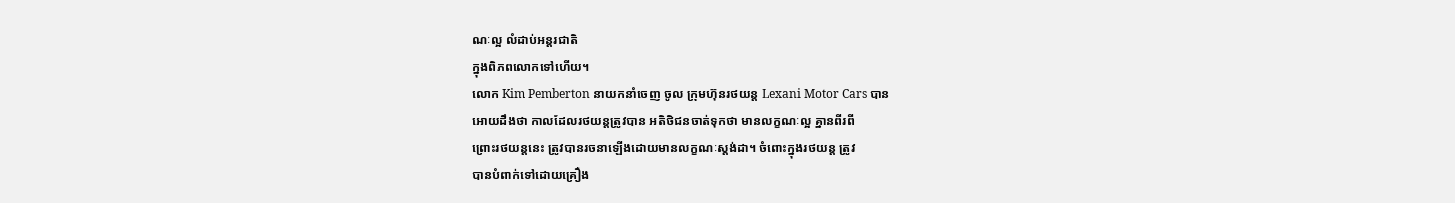ណៈល្អ លំដាប់អន្ដរជាតិ
ក្នុងពិភពលោកទៅហើយ។
លោក Kim Pemberton នាយកនាំចេញ ចូល ក្រុមហ៊ុនរថយន្ដ Lexani Motor Cars បាន
អោយដឹងថា កាលដែលរថយន្ដត្រូវបាន អតិថិជនចាត់ទុកថា មានលក្ខណៈល្អ គ្នានពីរពី
ព្រោះរថយន្ដនេះ ត្រូវបានរចនាឡើងដោយមានលក្ខណៈស្ដង់ដា។ ចំពោះក្នុងរថយន្ដ ត្រូវ
បានបំពាក់ទៅដោយគ្រឿង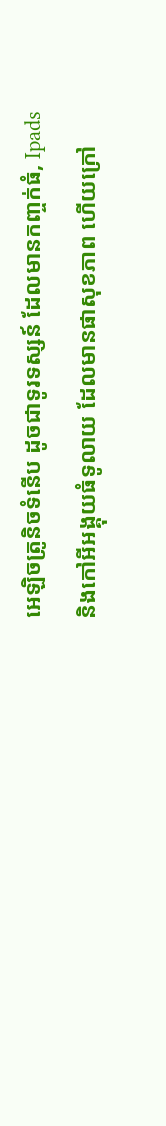អេឡិចត្រូនិចទំនើប ដូចជាទូរទស្សន៍ ដែលមានកញ្ចក់ធំ, Ipads
និងកៅអីអង្គុយធំទូលាយ ដែលមានផាសុខភាព ហើយក្រៅ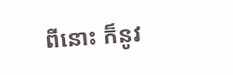ពីនោះ ក៏នូវ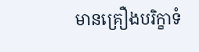មានគ្រឿងបរិក្ខាទំ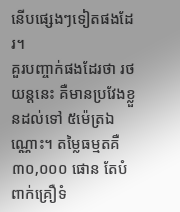នើបផ្សេងៗទៀតផងដែរ។
គួរបញ្ចាក់ផងដែរថា រថយន្ដនេះ គឺមានប្រវែងខ្លួនដល់ទៅ ៥ម៉េត្រឯណ្ណោះ។ តម្លៃធម្មតគឺ
៣០,០០០ ផោន តែបំពាក់គ្រឿទំ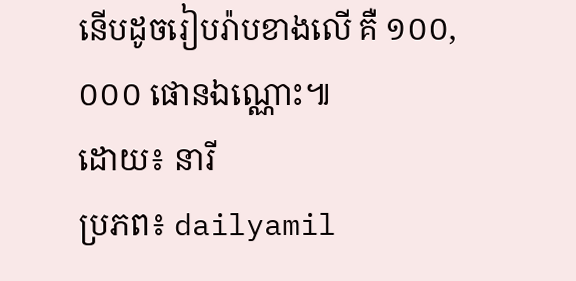នើបដូចរៀបរ៉ាបខាងលើ គឺ ១០០,០០០ ផោនឯណ្ណោះ៕
ដោយ៖ នារី
ប្រភព៖ dailyamil